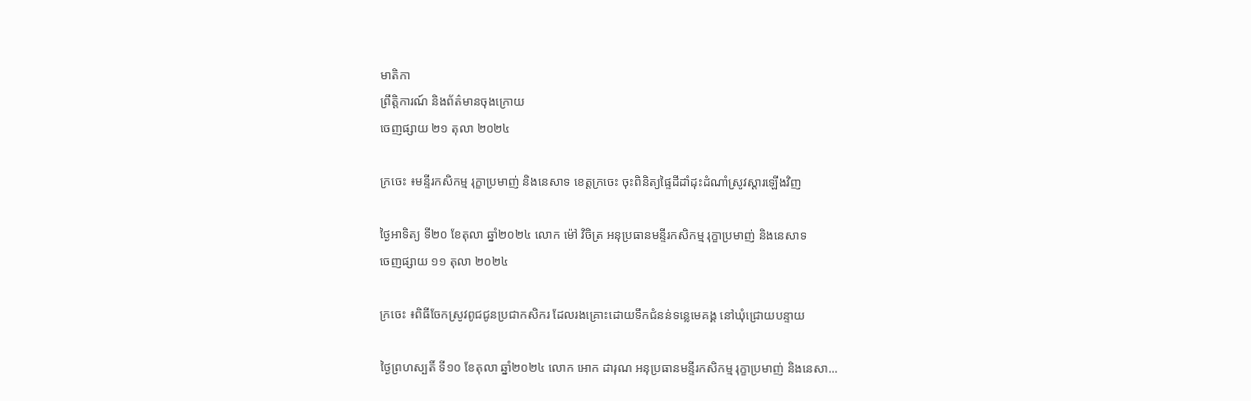មាតិកា
ព្រឹត្តិការណ៍ និងព័ត៌មានចុងក្រោយ
ចេញផ្សាយ ២១ តុលា ២០២៤

ក្រចេះ ៖មន្ទីរកសិកម្ម រុក្ខាប្រមាញ់ និងនេសាទ ខេត្តក្រចេះ ចុះពិនិត្យផ្ទៃដីដាំដុះដំណាំស្រូវស្ដារឡើងវិញ

ថ្ងៃអាទិត្យ ទី២០ ខែតុលា ឆ្នាំ២០២៤ លោក ម៉ៅ វិចិត្រ អនុប្រធានមន្ទីរកសិកម្ម រុក្ខាប្រមាញ់ និងនេសាទ
ចេញផ្សាយ ១១ តុលា ២០២៤

ក្រចេះ ៖ពិធីចែកស្រូវពូជជូនប្រជាកសិករ ដែលរងគ្រោះដោយទឹកជំនន់ទន្លេមេគង្គ នៅឃុំជ្រោយបន្ទាយ

ថ្ងៃព្រហស្បតិ៍ ទី១០ ខែតុលា ឆ្នាំ២០២៤ លោក អោក ដារុណ អនុប្រធានមន្ទីរកសិកម្ម រុក្ខាប្រមាញ់ និងនេសា...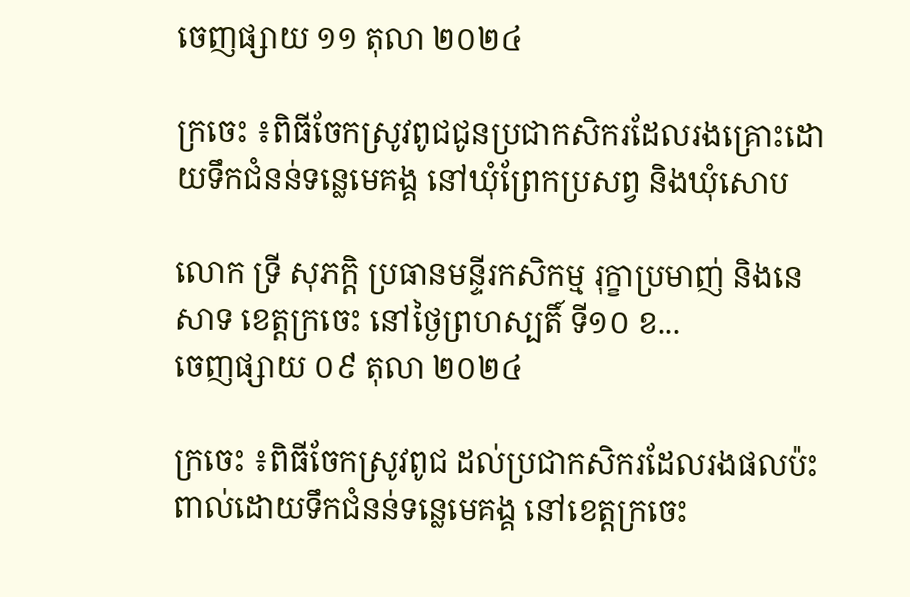ចេញផ្សាយ ១១ តុលា ២០២៤

ក្រចេះ ៖ពិធីចែកស្រូវពូជជូនប្រជាកសិករដែលរងគ្រោះដោយទឹកជំនន់ទន្លេមេគង្គ នៅឃុំព្រែកប្រសព្វ និងឃុំសោប

លោក ទ្រី សុភក្តិ ប្រធានមន្ទីរកសិកម្ម រុក្ខាប្រមាញ់ និងនេសាទ ខេត្តក្រចេះ នៅថ្ងៃព្រហស្បតិ៍ ទី១០ ខ...
ចេញផ្សាយ ០៩ តុលា ២០២៤

ក្រចេះ ៖ពិធីចែកស្រូវពូជ ដល់ប្រជាកសិករដែលរងផលប៉ះពាល់ដោយទឹកជំនន់ទន្លេមេគង្គ នៅខេត្តក្រចេះ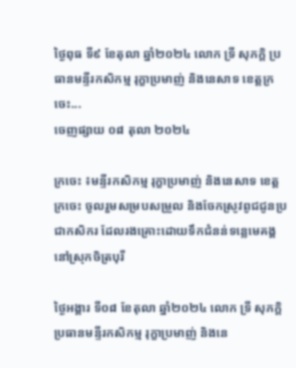ថ្ងៃពុធ ទី៩ ខែតុលា ឆ្នាំ២០២៤ លោក ទ្រី សុភក្តិ ប្រធានមន្ទីរកសិកម្ម រុក្ខាប្រមាញ់ និងនេសាទ ខេត្តក្រចេះ...
ចេញផ្សាយ ០៨ តុលា ២០២៤

ក្រចេះ ៖មន្ទីរកសិកម្ម រុក្ខាប្រមាញ់ និងនេសាទ ខេត្តក្រចេះ ចូលរួមសម្របសម្រួល និងចែកស្រូវពូជជូនប្រជាកសិករ ដែលរងគ្រោះដោយទឹកជំនន់ទន្លេមេគង្គ នៅស្រុកចិត្របុរី

ថ្ងៃអង្គារ ទី០៨ ខែតុលា ឆ្នាំ២០២៤ លោក ទ្រី សុភក្តិ ប្រធានមន្ទីរកសិកម្ម រុក្ខាប្រមាញ់ និងនេ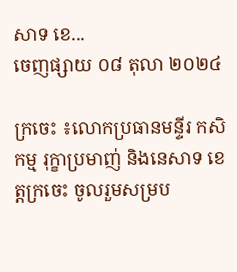សាទ ខេ...
ចេញផ្សាយ ០៨ តុលា ២០២៤

ក្រចេះ ៖លោកប្រធានមន្ទីរ កសិកម្ម រុក្ខាប្រមាញ់ និងនេសាទ ខេត្តក្រចេះ ចូលរួមសម្រប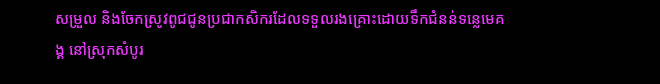សម្រួល និងចែកស្រូវពូជជូនប្រជាកសិករដែលទទួលរងគ្រោះដោយទឹកជំនន់ទន្លេមេគង្គ នៅស្រុកសំបូរ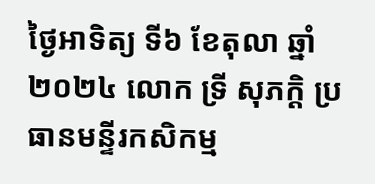ថ្ងៃអាទិត្យ ទី៦ ខែតុលា ឆ្នាំ២០២៤ លោក ទ្រី សុភក្តិ ប្រធានមន្ទីរកសិកម្ម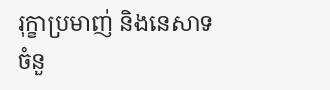រុក្ខាប្រមាញ់ និងនេសាទ
ចំនួ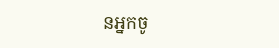នអ្នកចូ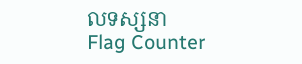លទស្សនា
Flag Counter